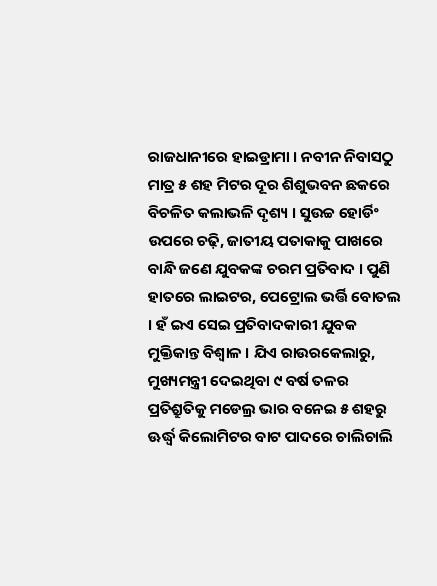ରାଜଧାନୀରେ ହାଇଡ୍ରାମା । ନବୀନ ନିବାସଠୁ ମାତ୍ର ୫ ଶହ ମିଟର ଦୂର ଶିଶୁଭବନ ଛକରେ ବିଚଳିତ କଲାଭଳି ଦୃଶ୍ୟ । ସୁଉଚ୍ଚ ହୋର୍ଡିଂ ଉପରେ ଚଢ଼ି, ଜାତୀୟ ପତାକାକୁ ପାଖରେ ବାନ୍ଧି ଜଣେ ଯୁବକଙ୍କ ଚରମ ପ୍ରତିବାଦ । ପୁଣି ହାତରେ ଲାଇଟର, ପେଟ୍ରୋଲ ଭର୍ତ୍ତି ବୋତଲ । ହଁ ଇଏ ସେଇ ପ୍ରତିବାଦକାରୀ ଯୁବକ ମୁକ୍ତିକାନ୍ତ ବିଶ୍ୱାଳ । ଯିଏ ରାଉରକେଲାରୁ, ମୁଖ୍ୟମନ୍ତ୍ରୀ ଦେଇଥିବା ୯ ବର୍ଷ ତଳର ପ୍ରତିଶ୍ରୁତିକୁ ମଡେଲ୍ର ଭାର ବନେଇ ୫ ଶହରୁ ଊର୍ଦ୍ଧ୍ୱ କିଲୋମିଟର ବାଟ ପାଦରେ ଚାଲିଚାଲି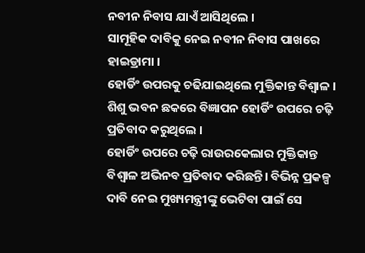ନବୀନ ନିବାସ ଯାଏଁ ଆସିଥିଲେ ।
ସାମୂହିକ ଦାବିକୁ ନେଇ ନବୀନ ନିବାସ ପାଖରେ ହାଇଡ୍ରାମା ।
ହୋର୍ଡିଂ ଉପରକୁ ଚଢିଯାଇଥିଲେ ମୁକ୍ତିକାନ୍ତ ବିଶ୍ୱାଳ । ଶିଶୁ ଭବନ ଛକରେ ବିଜ୍ଞାପନ ହୋର୍ଡିଂ ଉପରେ ଚଢ଼ି ପ୍ରତିବାଦ କରୁଥିଲେ ।
ହୋର୍ଡିଂ ଉପରେ ଚଢ଼ି ରାଉରକେଲାର ମୁକ୍ତିକାନ୍ତ ବିଶ୍ୱାଳ ଅଭିନବ ପ୍ରତିବାଦ କରିଛନ୍ତି। ବିଭିନ୍ନ ପ୍ରକଳ୍ପ ଦାବି ନେଇ ମୁଖ୍ୟମନ୍ତ୍ରୀଙ୍କୁ ଭେଟିବା ପାଇଁ ସେ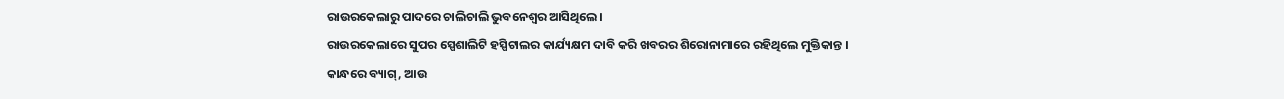ରାଉରକେଲାରୁ ପାଦରେ ଚାଲିଚାଲି ଭୁବନେଶ୍ୱର ଆସିଥିଲେ।
ରାଉରକେଲାରେ ସୁପର ସ୍ପେଶାଲିଟି ହସ୍ପିଟାଲର କାର୍ଯ୍ୟକ୍ଷମ ଦାବି କରି ଖବରର ଶିରୋନାମାରେ ରହିଥିଲେ ମୁକ୍ତିକାନ୍ତ ।
କାନ୍ଧରେ ବ୍ୟାଗ୍, ଆଉ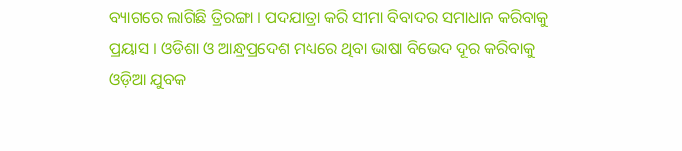ବ୍ୟାଗରେ ଲାଗିଛି ତ୍ରିରଙ୍ଗା । ପଦଯାତ୍ରା କରି ସୀମା ବିବାଦର ସମାଧାନ କରିବାକୁ ପ୍ରୟାସ । ଓଡିଶା ଓ ଆନ୍ଧ୍ରପ୍ରଦେଶ ମଧ୍ୟରେ ଥିବା ଭାଷା ବିଭେଦ ଦୂର କରିବାକୁ ଓଡ଼ିଆ ଯୁବକ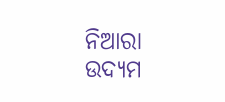ନିଆରା ଉଦ୍ୟମ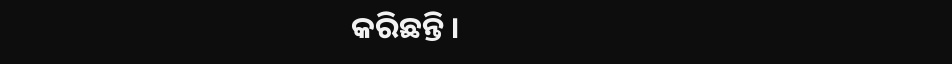କରିଛନ୍ତି ।